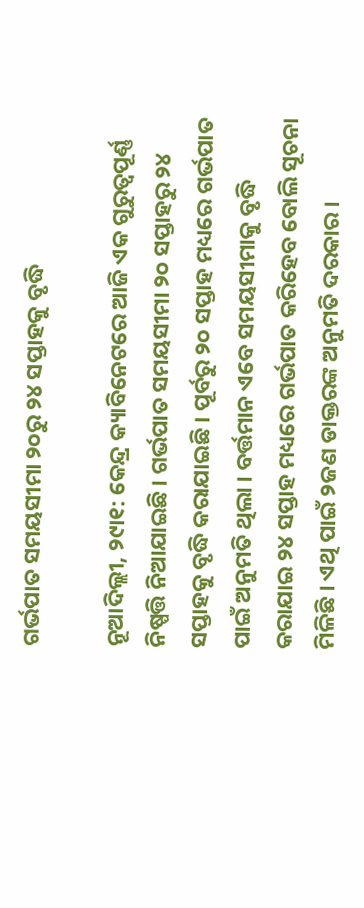ଗର୍ଭପାତ ସମୟସୀମା ୨୦ରୁ ୨୪ ସପ୍ତାହକୁ ବୃଦ୍ଧି

ନୂଆଦିଲ୍ଲୀ, ୨୯ା୧: କେନ୍ଦ୍ର କ୍ୟାବିନେଟରେ ଆଜି ଏକ ଗୁରୁତ୍ୱପୂର୍ଣ୍ଣ ନିଷ୍ପତ୍ତି ନିଆଯାଇଛି । ଗର୍ଭପାତ ସମୟସୀମା ୨୦ ସପ୍ତାହରୁ ୨୪ ସପ୍ତାହକୁ ବୃଦ୍ଧି କରାଯାଇଛି । ପୂର୍ବରୁ ୨୦ ସପ୍ତାହ ମଧ୍ୟରେ ଗର୍ଭପାତ ପାଇଁ ଅନୁମତି ଥିଲା । ବର୍ତ୍ତମାନ ଏବେ ସମୟସୀମାକୁ ବୃଦ୍ଧି କରାଯାଇ ୨୪ ସପ୍ତାହ ମଧ୍ୟରେ ଗର୍ଭପାତ କରିହେବ ବୋଲି ସୂଚନା ମିଳିଛି । ଏଥି ପାଇଁ ୨ଜଣ ଡାକ୍ତରଙ୍କ ଅନୁମତି ଦରକାର ।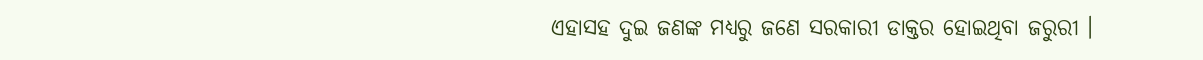ଏହାସହ ଦୁଇ ଜଣଙ୍କ ମଧ୍ୟରୁ ଜଣେ ସରକାରୀ ଡାକ୍ତର ହୋଇଥିବା ଜରୁରୀ ।